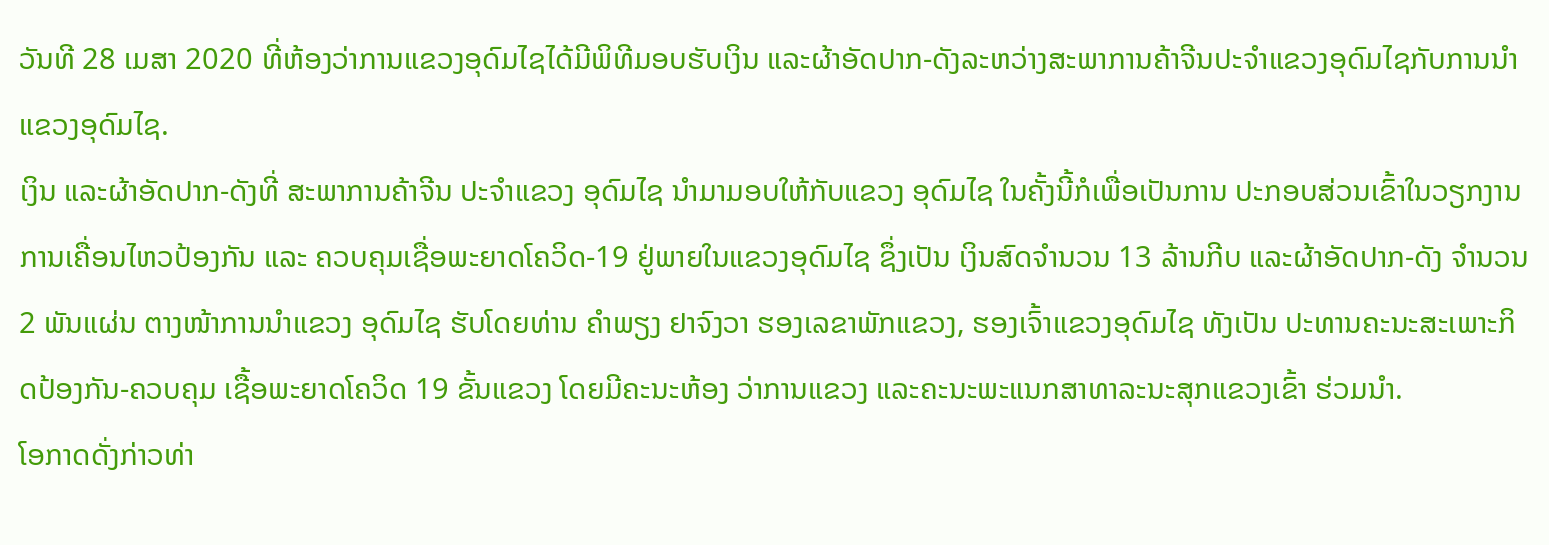ວັນທີ 28 ເມສາ 2020 ທີ່ຫ້ອງວ່າການແຂວງອຸດົມໄຊໄດ້ມີພິທີມອບຮັບເງິນ ແລະຜ້າອັດປາກ-ດັງລະຫວ່າງສະພາການຄ້າຈີນປະຈຳແຂວງອຸດົມໄຊກັບການນໍາແຂວງອຸດົມໄຊ.
ເງິນ ແລະຜ້າອັດປາກ-ດັງທີ່ ສະພາການຄ້າຈີນ ປະຈໍາແຂວງ ອຸດົມໄຊ ນໍາມາມອບໃຫ້ກັບແຂວງ ອຸດົມໄຊ ໃນຄັ້ງນີ້ກໍເພື່ອເປັນການ ປະກອບສ່ວນເຂົ້າໃນວຽກງານ ການເຄື່ອນໄຫວປ້ອງກັນ ແລະ ຄວບຄຸມເຊື່ອພະຍາດໂຄວິດ-19 ຢູ່ພາຍໃນແຂວງອຸດົມໄຊ ຊຶ່ງເປັນ ເງິນສົດຈຳນວນ 13 ລ້ານກີບ ແລະຜ້າອັດປາກ-ດັງ ຈຳນວນ 2 ພັນແຜ່ນ ຕາງໜ້າການນຳແຂວງ ອຸດົມໄຊ ຮັບໂດຍທ່ານ ຄໍາພຽງ ຢາຈົງວາ ຮອງເລຂາພັກແຂວງ, ຮອງເຈົ້າແຂວງອຸດົມໄຊ ທັງເປັນ ປະທານຄະນະສະເພາະກິດປ້ອງກັນ-ຄວບຄຸມ ເຊື້ອພະຍາດໂຄວິດ 19 ຂັ້ນແຂວງ ໂດຍມີຄະນະຫ້ອງ ວ່າການແຂວງ ແລະຄະນະພະແນກສາທາລະນະສຸກແຂວງເຂົ້າ ຮ່ວມນຳ.
ໂອກາດດັ່ງກ່າວທ່າ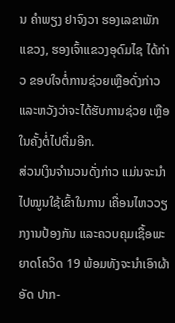ນ ຄໍາພຽງ ຢາຈົງວາ ຮອງເລຂາພັກແຂວງ, ຮອງເຈົ້າແຂວງອຸດົມໄຊ ໄດ້ກ່າວ ຂອບໃຈຕໍ່ການຊ່ວຍເຫຼືອດັ່ງກ່າວ ແລະຫວັງວ່າຈະໄດ້ຮັບການຊ່ວຍ ເຫຼືອໃນຄັ້ງຕໍ່ໄປຕື່ມອີກ.
ສ່ວນເງິນຈໍານວນດັ່ງກ່າວ ແມ່ນຈະນໍາໄປໝູນໃຊ້ເຂົ້າໃນການ ເຄື່ອນໄຫວວຽກງານປ້ອງກັນ ແລະຄວບຄຸມເຊື້ອພະຍາດໂຄວິດ 19 ພ້ອມທັງຈະນຳເອົາຜ້າອັດ ປາກ-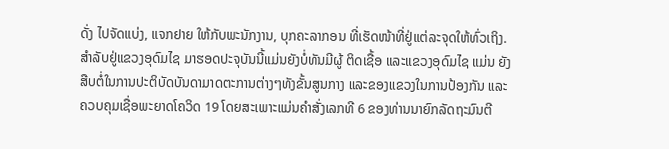ດັ່ງ ໄປຈັດແບ່ງ, ແຈກຢາຍ ໃຫ້ກັບພະນັກງານ, ບຸກຄະລາກອນ ທີ່ເຮັດໜ້າທີ່ຢູ່ແຕ່ລະຈຸດໃຫ້ທົ່ວເຖິງ.
ສໍາລັບຢູ່ແຂວງອຸດົມໄຊ ມາຮອດປະຈຸບັນນີ້ແມ່ນຍັງບໍ່ທັນມີຜູ້ ຕິດເຊື້ອ ແລະແຂວງອຸດົມໄຊ ແມ່ນ ຍັງສືບຕໍ່ໃນການປະຕິບັດບັນດາມາດຕະການຕ່າງໆທັງຂັ້ນສູນກາງ ແລະຂອງແຂວງໃນການປ້ອງກັນ ແລະຄວບຄຸມເຊື່ອພະຍາດໂຄວິດ 19 ໂດຍສະເພາະແມ່ນຄຳສັ່ງເລກທີ 6 ຂອງທ່ານນາຍົກລັດຖະມົນຕີ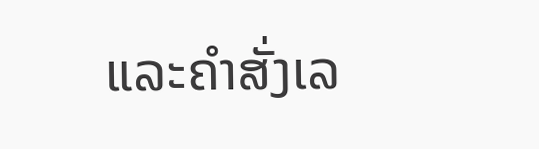ແລະຄຳສັ່ງເລ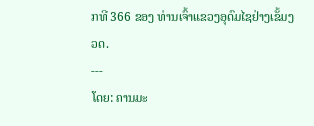ກທີ 366 ຂອງ ທ່ານເຈົ້າແຂວງອຸດົມໄຊຢ່າງເຂັ້ມງວດ.
---
ໂດຍ: ຄານມະ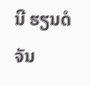ນີ ຮຽນດໍຈັນ